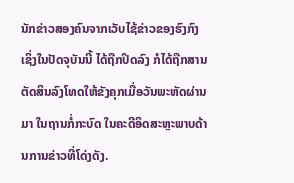ນັກຂ່າວສອງຄົນຈາກເວັບໄຊ້ຂ່າວຂອງຮົງກົງ ເຊິ່ງໃນປັດຈຸບັນນີ້ ໄດ້ຖືກປິດລົງ ກໍໄດ້ຖືກສານຕັດສິນລົງໂທດໃຫ້ຂັງຄຸກເມື່ອວັນພະຫັດຜ່ານມາ ໃນຖານກໍ່ກະບົດ ໃນຄະດີອິດສະຫຼະພາບດ້ານການຂ່າວທີ່ໂດ່ງດັງ.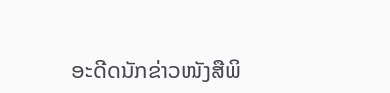ອະດີດນັກຂ່າວໜັງສືພິ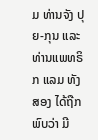ມ ທ່ານຈັງ ປຸຍ-ກຸນ ແລະ ທ່ານແພທຣິກ ແລມ ທັງສອງ ໄດ້ຖືກພົບວ່າ ມີ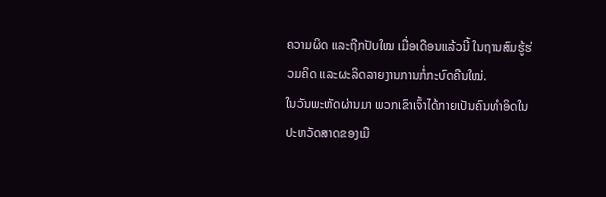ຄວາມຜິດ ແລະຖືກປັບໃໝ ເມື່ອເດືອນແລ້ວນີ້ ໃນຖານສົມຮູ້ຮ່ວມຄິດ ແລະຜະລິດລາຍງານການກໍ່ກະບົດຄືນໃໝ່.
ໃນວັນພະຫັດຜ່ານມາ ພວກເຂົາເຈົ້າໄດ້ກາຍເປັນຄົນທຳອິດໃນປະຫວັດສາດຂອງເມື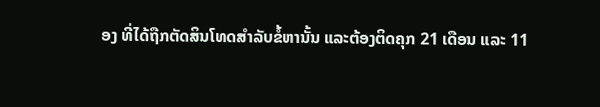ອງ ທີ່ໄດ້ຖືກຕັດສິນໂທດສຳລັບຂໍ້ຫານັ້ນ ແລະຕ້ອງຕິດຄຸກ 21 ເດືອນ ແລະ 11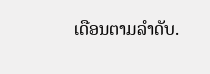ເດືອນຕາມລຳດັບ.